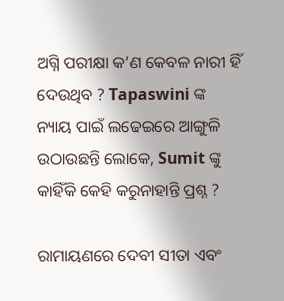ଅଗ୍ନି ପରୀକ୍ଷା କ’ଣ କେବଳ ନାରୀ ହିଁ ଦେଉଥିବ ? Tapaswini ଙ୍କ ନ୍ୟାୟ ପାଇଁ ଲଢେଇରେ ଆଙ୍ଗୁଳି ଉଠାଉଛନ୍ତି ଲୋକେ, Sumit ଙ୍କୁ କାହିଁକି କେହି କରୁନାହାନ୍ତି ପ୍ରଶ୍ନ ?

ରାମାୟଣରେ ଦେବୀ ସୀତା ଏବଂ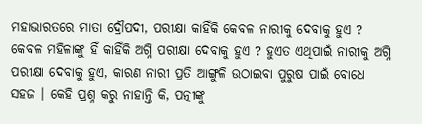ମହାଭାରତରେ ମାତା ଦ୍ରୌପଦୀ, ପରୀକ୍ଷା କାହିଁକି କେବଳ ନାରୀକୁ ଦେବାକୁ ହୁଏ ? କେବଳ ମହିଳାଙ୍କୁ ହିଁ କାହିଁକି ଅଗ୍ନି ପରୀକ୍ଷା ଦେବାକୁ ହୁଏ ? ହୁଏତ ଏଥିପାଇଁ ନାରୀକୁ ଅଗ୍ନି ପରୀକ୍ଷା ଦେବାକୁ ହୁଏ, କାରଣ ନାରୀ ପ୍ରତି ଆଙ୍ଗୁଳି ଉଠାଇବା ପୁରୁଷ ପାଇଁ ବୋଧେ ସହଜ । କେହି ପ୍ରଶ୍ନ କରୁ ନାହାନ୍ତି କି, ପତ୍ନୀଙ୍କୁ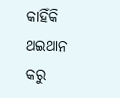କାହିଁକି ଥଇଥାନ କରୁ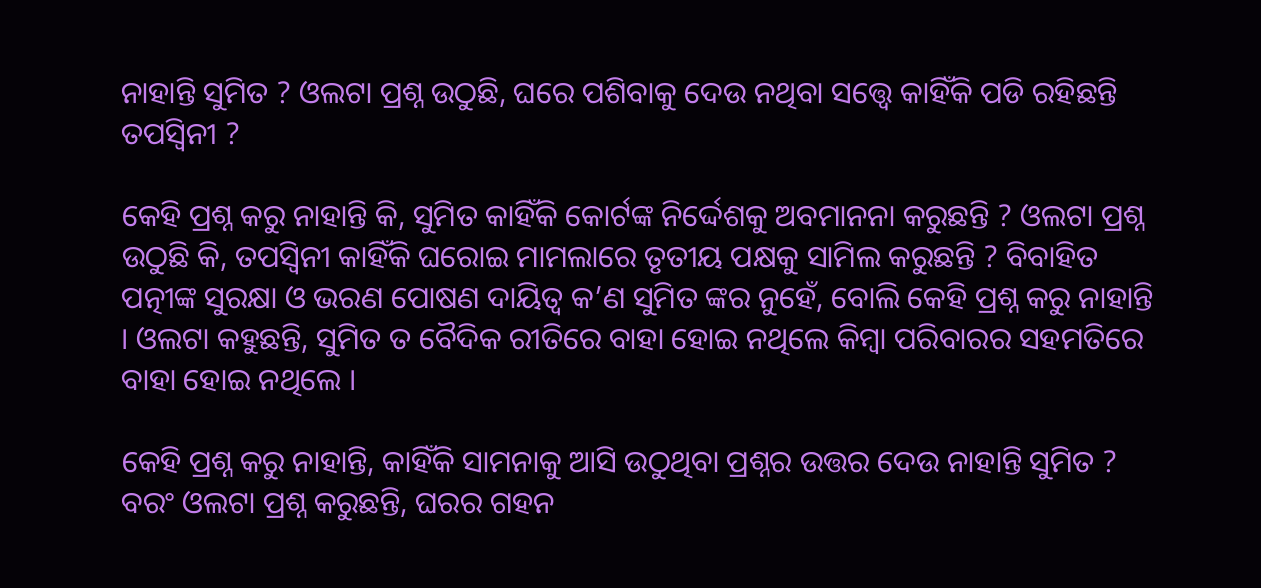ନାହାନ୍ତି ସୁମିତ ? ଓଲଟା ପ୍ରଶ୍ନ ଉଠୁଛି, ଘରେ ପଶିବାକୁ ଦେଉ ନଥିବା ସତ୍ତ୍ୱେ କାହିଁକି ପଡି ରହିଛନ୍ତି ତପସ୍ଵିନୀ ?

କେହି ପ୍ରଶ୍ନ କରୁ ନାହାନ୍ତି କି, ସୁମିତ କାହିଁକି କୋର୍ଟଙ୍କ ନିର୍ଦ୍ଦେଶକୁ ଅବମାନନା କରୁଛନ୍ତି ? ଓଲଟା ପ୍ରଶ୍ନ ଉଠୁଛି କି, ତପସ୍ଵିନୀ କାହିଁକି ଘରୋଇ ମାମଲାରେ ତୃତୀୟ ପକ୍ଷକୁ ସାମିଲ କରୁଛନ୍ତି ? ବିବାହିତ ପତ୍ନୀଙ୍କ ସୁରକ୍ଷା ଓ ଭରଣ ପୋଷଣ ଦାୟିତ୍ଵ କ’ଣ ସୁମିତ ଙ୍କର ନୁହେଁ, ବୋଲି କେହି ପ୍ରଶ୍ନ କରୁ ନାହାନ୍ତି । ଓଲଟା କହୁଛନ୍ତି, ସୁମିତ ତ ବୈଦିକ ରୀତିରେ ବାହା ହୋଇ ନଥିଲେ କିମ୍ବା ପରିବାରର ସହମତିରେ ବାହା ହୋଇ ନଥିଲେ ।

କେହି ପ୍ରଶ୍ନ କରୁ ନାହାନ୍ତି, କାହିଁକି ସାମନାକୁ ଆସି ଉଠୁଥିବା ପ୍ରଶ୍ନର ଉତ୍ତର ଦେଉ ନାହାନ୍ତି ସୁମିତ ? ବରଂ ଓଲଟା ପ୍ରଶ୍ନ କରୁଛନ୍ତି, ଘରର ଗହନ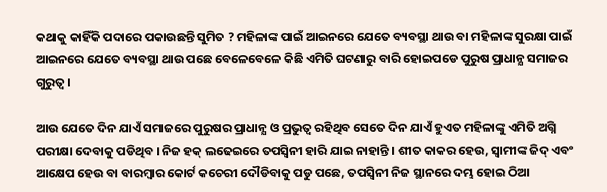କଥାକୁ କାହିଁକି ପଦାରେ ପକାଉଛନ୍ତି ସୁମିତ ? ମହିଳାଙ୍କ ପାଇଁ ଆଇନରେ ଯେତେ ବ୍ୟବସ୍ଥା ଥାଉ ବା ମହିଳାଙ୍କ ସୁରକ୍ଷା ପାଇଁ ଆଇନରେ ଯେତେ ବ୍ୟବସ୍ଥା ଥାଉ ପଛେ ବେଳେବେଳେ କିଛି ଏମିତି ଘଟଣାରୁ ବାରି ହୋଇପଡେ ପୁରୁଷ ପ୍ରାଧାନ୍ଯ ସମାଜର ଗୁରୁତ୍ଵ ।

ଆଉ ଯେତେ ଦିନ ଯାଏଁ ସମାଜରେ ପୁରୁଷର ପ୍ରାଧାନ୍ଯ ଓ ପ୍ରଭୁତ୍ଵ ରହିଥିବ ସେତେ ଦିନ ଯାଏଁ ହୁଏତ ମହିଳାଙ୍କୁ ଏମିତି ଅଗ୍ନି ପରୀକ୍ଷା ଦେବାକୁ ପଡିଥିବ । ନିଜ ହକ୍ ଲଢେଇରେ ତପସ୍ଵିନୀ ହାରି ଯାଇ ନାହାନ୍ତି । ଶୀତ କାକର ହେଉ, ସ୍ଵାମୀଙ୍କ ଜିଦ୍ ଏବଂ ଆକ୍ଷେପ ହେଉ ବା ବାରମ୍ବାର କୋର୍ଟ କଚେରୀ ଦୌଡିବାକୁ ପଡୁ ପଛେ, ତପସ୍ଵିନୀ ନିଜ ସ୍ଥାନରେ ଦମ୍ଭ ହୋଇ ଠିଆ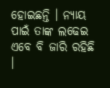ହୋଇଛନ୍ତି । ନ୍ୟାୟ ପାଇଁ ତାଙ୍କ ଲଢେଇ ଏବେ ବି ଜାରି ରହିଛି ।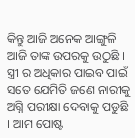କିନ୍ତୁ ଆଜି ଅନେକ ଆଙ୍ଗୁଳି ଆଜି ତାଙ୍କ ଉପରକୁ ଉଠୁଛି । ସ୍ତ୍ରୀ ର ଅଧିକାର ପାଇବ ପାଇଁ ସତେ ଯେମିତି ଜଣେ ନାରୀକୁ ଅଗ୍ନି ପରୀକ୍ଷା ଦେବାକୁ ପଡୁଛି । ଆମ ପୋଷ୍ଟ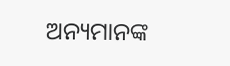ଅନ୍ୟମାନଙ୍କ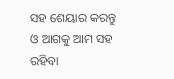ସହ ଶେୟାର କରନ୍ତୁ ଓ ଆଗକୁ ଆମ ସହ ରହିବା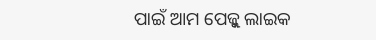ପାଇଁ ଆମ ପେଜ୍କୁ ଲାଇକ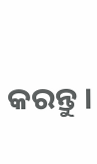କରନ୍ତୁ ।